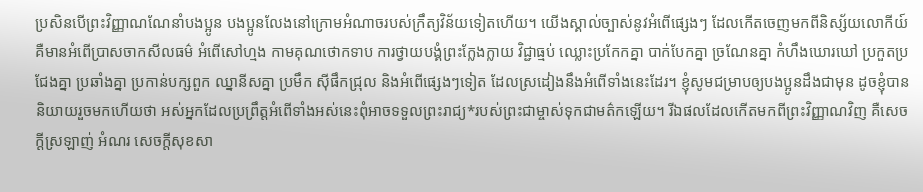ប្រសិនបើព្រះវិញ្ញាណណែនាំបងប្អូន បងប្អូនលែងនៅក្រោមអំណាចរបស់ក្រឹត្យវិន័យទៀតហើយ។ យើងស្គាល់ច្បាស់នូវអំពើផ្សេងៗ ដែលកើតចេញមកពីនិស្ស័យលោកីយ៍ គឺមានអំពើប្រាសចាកសីលធម៌ អំពើសៅហ្មង កាមគុណថោកទាប ការថ្វាយបង្គំព្រះក្លែងក្លាយ វិជ្ជាធ្មប់ ឈ្លោះប្រកែកគ្នា បាក់បែកគ្នា ច្រណែនគ្នា កំហឹងឃោរឃៅ ប្រកួតប្រជែងគ្នា ប្រឆាំងគ្នា ប្រកាន់បក្សពួក ឈ្នានីសគ្នា ប្រមឹក ស៊ីផឹកជ្រុល និងអំពើផ្សេងៗទៀត ដែលស្រដៀងនឹងអំពើទាំងនេះដែរ។ ខ្ញុំសូមជម្រាបឲ្យបងប្អូនដឹងជាមុន ដូចខ្ញុំបាននិយាយរួចមកហើយថា អស់អ្នកដែលប្រព្រឹត្តអំពើទាំងអស់នេះពុំអាចទទួលព្រះរាជ្យ*របស់ព្រះជាម្ចាស់ទុកជាមត៌កឡើយ។ រីឯផលដែលកើតមកពីព្រះវិញ្ញាណវិញ គឺសេចក្ដីស្រឡាញ់ អំណរ សេចក្ដីសុខសា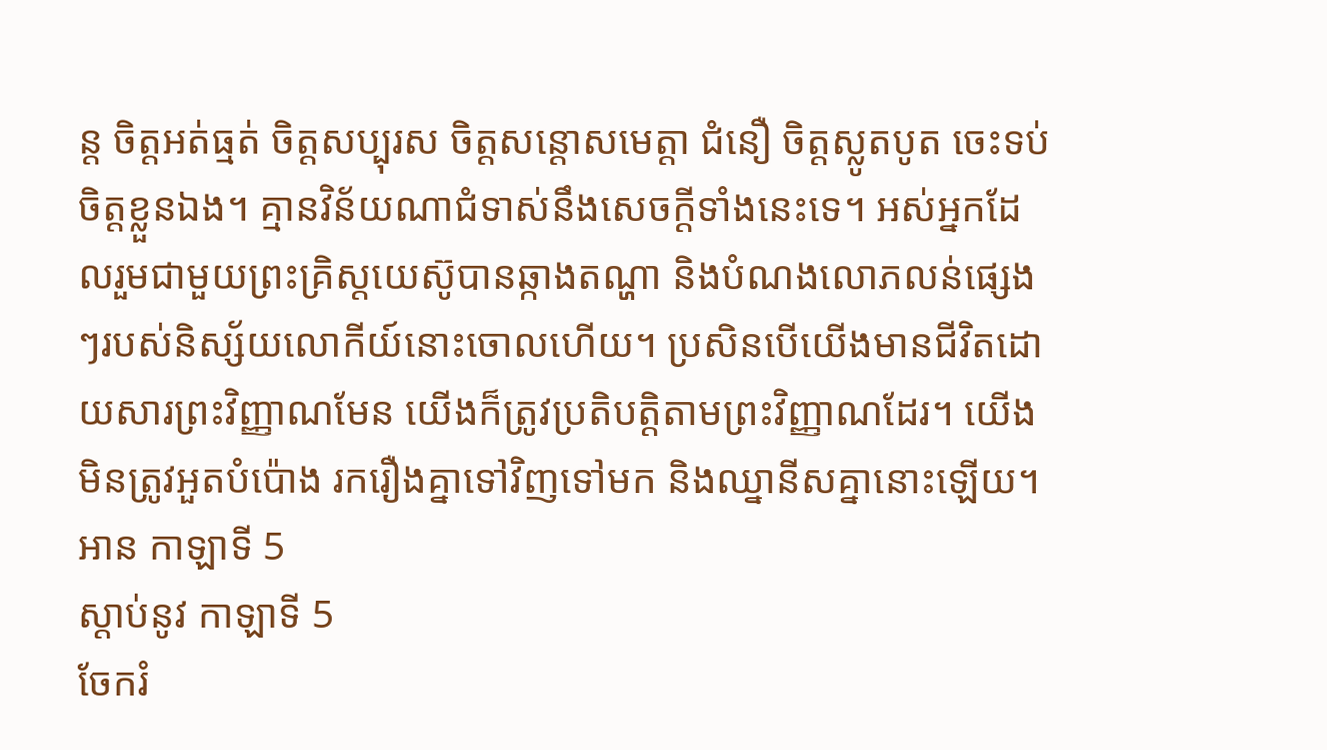ន្ត ចិត្តអត់ធ្មត់ ចិត្តសប្បុរស ចិត្តសន្ដោសមេត្តា ជំនឿ ចិត្តស្លូតបូត ចេះទប់ចិត្តខ្លួនឯង។ គ្មានវិន័យណាជំទាស់នឹងសេចក្ដីទាំងនេះទេ។ អស់អ្នកដែលរួមជាមួយព្រះគ្រិស្តយេស៊ូបានឆ្កាងតណ្ហា និងបំណងលោភលន់ផ្សេងៗរបស់និស្ស័យលោកីយ៍នោះចោលហើយ។ ប្រសិនបើយើងមានជីវិតដោយសារព្រះវិញ្ញាណមែន យើងក៏ត្រូវប្រតិបត្តិតាមព្រះវិញ្ញាណដែរ។ យើងមិនត្រូវអួតបំប៉ោង រករឿងគ្នាទៅវិញទៅមក និងឈ្នានីសគ្នានោះឡើយ។
អាន កាឡាទី 5
ស្ដាប់នូវ កាឡាទី 5
ចែករំ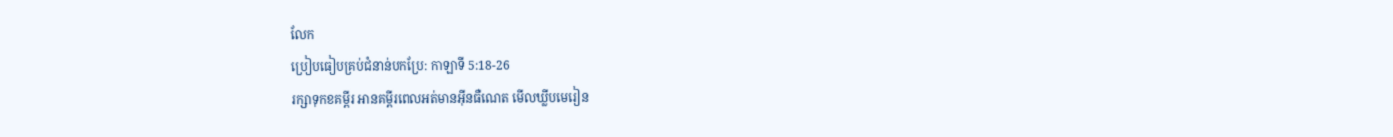លែក
ប្រៀបធៀបគ្រប់ជំនាន់បកប្រែ: កាឡាទី 5:18-26
រក្សាទុកខគម្ពីរ អានគម្ពីរពេលអត់មានអ៊ីនធឺណេត មើលឃ្លីបមេរៀន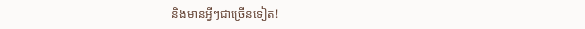និងមានអ្វីៗជាច្រើនទៀត!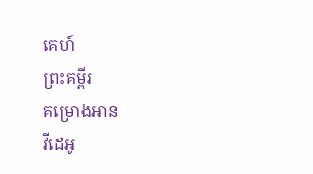គេហ៍
ព្រះគម្ពីរ
គម្រោងអាន
វីដេអូ